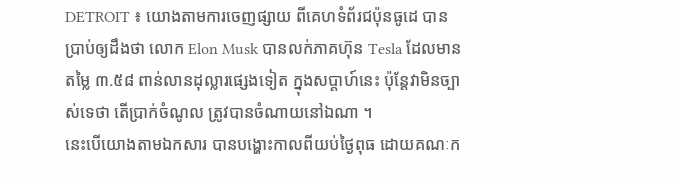DETROIT ៖ យោងតាមការចេញផ្សាយ ពីគេហទំព័រជប៉ុនធូដេ បានប្រាប់ឲ្យដឹងថា លោក Elon Musk បានលក់ភាគហ៊ុន Tesla ដែលមានតម្លៃ ៣.៥៨ ពាន់លានដុល្លារផ្សេងទៀត ក្នុងសប្តាហ៍នេះ ប៉ុន្តែវាមិនច្បាស់ទេថា តើប្រាក់ចំណូល ត្រូវបានចំណាយនៅឯណា ។
នេះបើយោងតាមឯកសារ បានបង្ហោះកាលពីយប់ថ្ងៃពុធ ដោយគណៈក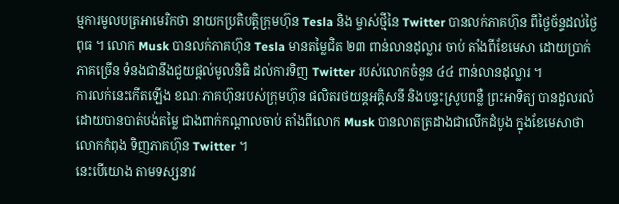ម្មការមូលបត្រអាមេរិកថា នាយកប្រតិបត្តិក្រុមហ៊ុន Tesla និង ម្ចាស់ថ្មីនៃ Twitter បានលក់ភាគហ៊ុន ពីថ្ងៃច័ន្ទដល់ថ្ងៃពុធ ។ លោក Musk បានលក់ភាគហ៊ុន Tesla មានតម្លៃជិត ២៣ ពាន់លានដុល្លារ ចាប់ តាំងពីខែមេសា ដោយប្រាក់ភាគច្រើន ទំនងជានឹងជួយផ្តល់មូលនិធិ ដល់ការទិញ Twitter របស់លោកចំនួន ៤៤ ពាន់លានដុល្លារ ។
ការលក់នេះកើតឡើង ខណៈភាគហ៊ុនរបស់ក្រុមហ៊ុន ផលិតរថយន្តអគ្គិសនី និងបន្ទះស្រូបពន្លឺ ព្រះអាទិត្យ បានដួលរលំ ដោយបានបាត់បង់តម្លៃ ជាងពាក់កណ្តាលចាប់ តាំងពីលោក Musk បានលាតត្រដាងជាលើកដំបូង ក្នុងខែមេសាថា លោកកំពុង ទិញភាគហ៊ុន Twitter ។
នេះបើយោង តាមទស្សនាវ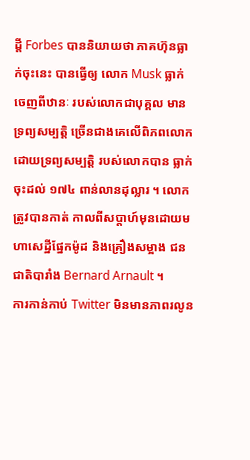ដ្តី Forbes បាននិយាយថា ភាគហ៊ុនធ្លាក់ចុះនេះ បានធ្វើឲ្យ លោក Musk ធ្លាក់ចេញពីឋានៈ របស់លោកជាបុគ្គល មានទ្រព្យសម្បត្តិ ច្រើនជាងគេលើពិភពលោក ដោយទ្រព្យសម្បត្តិ របស់លោកបាន ធ្លាក់ចុះដល់ ១៧៤ ពាន់លានដុល្លារ ។ លោកត្រូវបានកាត់ កាលពីសប្តាហ៍មុនដោយមហាសេដ្ឋីផ្នែកម៉ូដ និងគ្រឿងសម្អាង ជនជាតិបារាំង Bernard Arnault ។
ការកាន់កាប់ Twitter មិនមានភាពរលូន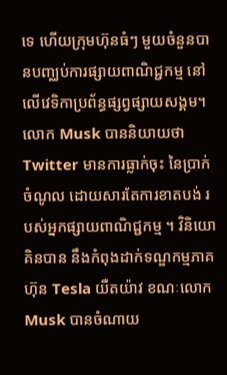ទេ ហើយក្រុមហ៊ុនធំៗ មួយចំនួនបានបញ្ឈប់ការផ្សាយពាណិជ្ជកម្ម នៅលើវេទិកាប្រព័ន្ធផ្សព្វផ្សាយសង្គម។ លោក Musk បាននិយាយថា Twitter មានការធ្លាក់ចុះ នៃប្រាក់ចំណូល ដោយសារតែការខាតបង់ របស់អ្នកផ្សាយពាណិជ្ជកម្ម ។ វិនិយោគិនបាន នឹងកំពុងដាក់ទណ្ឌកម្មភាគហ៊ុន Tesla យឺតយ៉ាវ ខណៈលោក Musk បានចំណាយ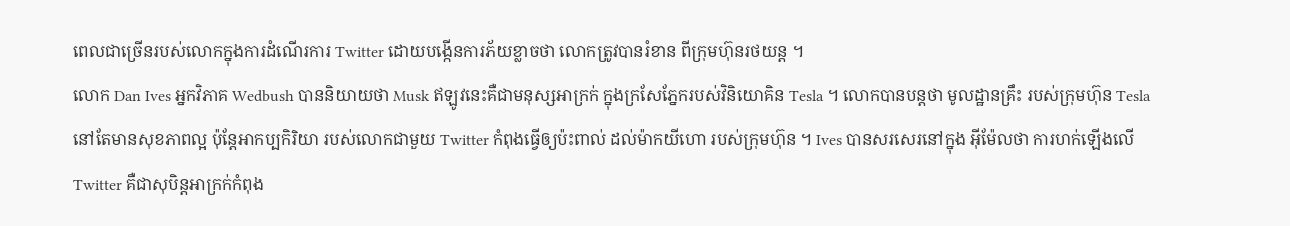ពេលជាច្រើនរបស់លោកក្នុងការដំណើរការ Twitter ដោយបង្កើនការភ័យខ្លាចថា លោកត្រូវបានរំខាន ពីក្រុមហ៊ុនរថយន្ត ។
លោក Dan Ives អ្នកវិភាគ Wedbush បាននិយាយថា Musk ឥឡូវនេះគឺជាមនុស្សអាក្រក់ ក្នុងក្រសែភ្នែករបស់វិនិយោគិន Tesla ។ លោកបានបន្តថា មូលដ្ឋានគ្រឹះ របស់ក្រុមហ៊ុន Tesla នៅតែមានសុខភាពល្អ ប៉ុន្តែអាកប្បកិរិយា របស់លោកជាមួយ Twitter កំពុងធ្វើឲ្យប៉ះពាល់ ដល់ម៉ាកយីហោ របស់ក្រុមហ៊ុន ។ Ives បានសរសេរនៅក្នុង អ៊ីម៉ែលថា ការហក់ឡើងលើ Twitter គឺជាសុបិន្តអាក្រក់កំពុង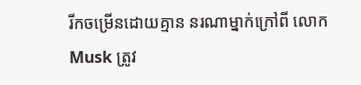រីកចម្រើនដោយគ្មាន នរណាម្នាក់ក្រៅពី លោក Musk ត្រូវ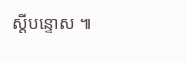ស្តីបន្ទោស ៕